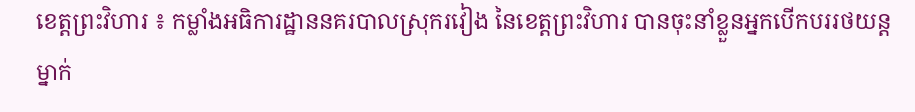ខេត្តព្រះវិហារ ៖ កម្លាំងអធិការដ្ឋាននគរបាលស្រុករវៀង នៃខេត្តព្រះវិហារ បានចុះនាំខ្លួនអ្នកបើកបររថយន្តម្នាក់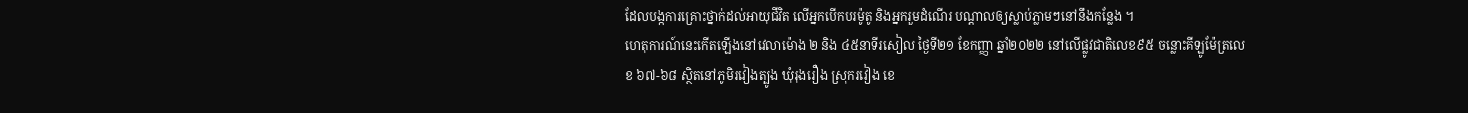ដែលបង្កការគ្រោះថ្នាក់ដល់អាយុជីវិត លើអ្នកបើកបរម៉ូតូ និងអ្នករួមដំណើរ បណ្តាលឲ្យស្លាប់ភ្លាមៗនៅនឹងកន្លែង ។
ហេតុការណ៍នេះកើតឡើងនៅវេលាម៉ោង ២ និង ៤៥នាទីរសៀល ថ្ងៃទី២១ ខែកញ្ញា ឆ្នាំ២០២២ នៅលើផ្លូវជាតិលេខ៩៥ ចន្លោះគីឡូម៉ែត្រលេខ ៦៧-៦៨ ស្ថិតនៅភូមិរវៀងត្បូង ឃុំរុងរឿង ស្រុករវៀង ខេ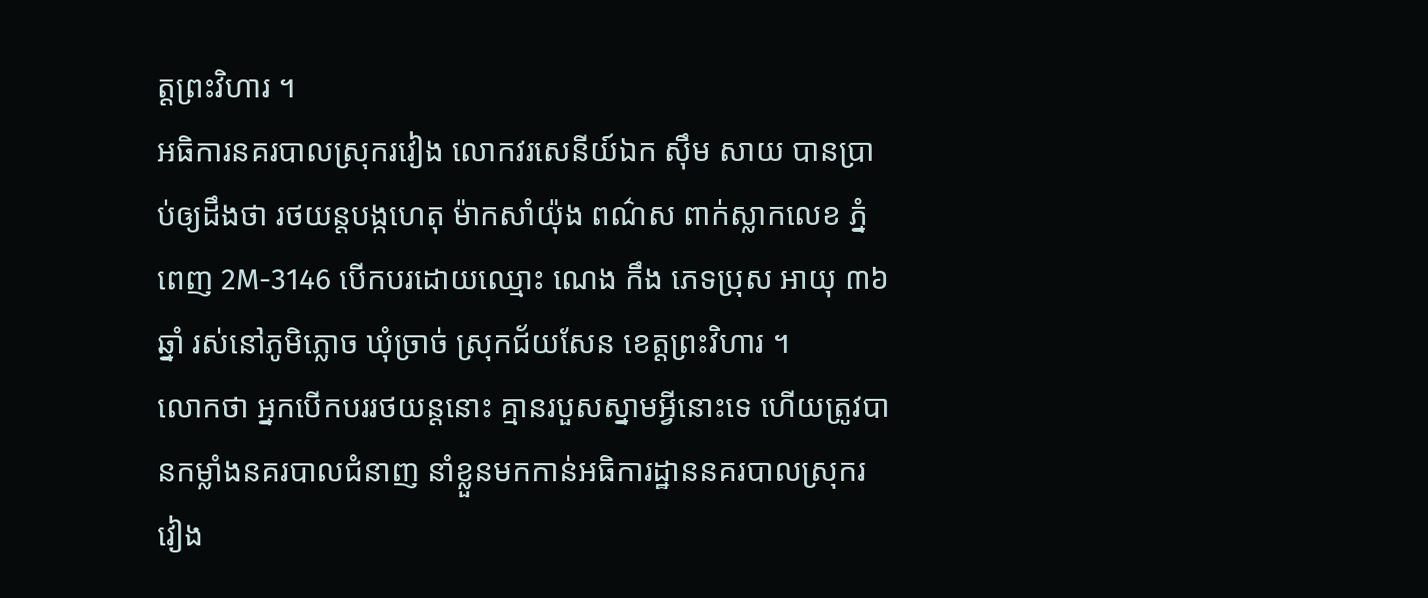ត្តព្រះវិហារ ។
អធិការនគរបាលស្រុករវៀង លោកវរសេនីយ៍ឯក ស៊ឹម សាយ បានប្រាប់ឲ្យដឹងថា រថយន្តបង្កហេតុ ម៉ាកសាំយ៉ុង ពណ៌ស ពាក់ស្លាកលេខ ភ្នំពេញ 2M-3146 បើកបរដោយឈ្មោះ ណេង កឹង ភេទប្រុស អាយុ ៣៦ឆ្នាំ រស់នៅភូមិភ្លោច ឃុំច្រាច់ ស្រុកជ័យសែន ខេត្តព្រះវិហារ ។
លោកថា អ្នកបើកបររថយន្តនោះ គ្មានរបួសស្នាមអ្វីនោះទេ ហើយត្រូវបានកម្លាំងនគរបាលជំនាញ នាំខ្លួនមកកាន់អធិការដ្ឋាននគរបាលស្រុករវៀង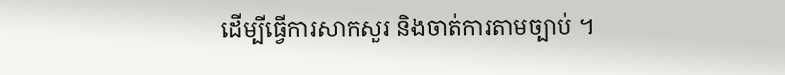ដើម្បីធ្វើការសាកសួរ និងចាត់ការតាមច្បាប់ ។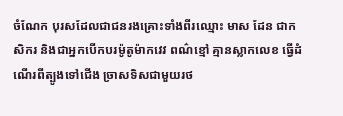ចំណែក បុរសដែលជាជនរងគ្រោះទាំងពីរឈ្មោះ មាស ដែន ជាកសិករ និងជាអ្នកបើកបរម៉ូតូម៉ាកវេវ ពណ៌ខ្មៅ គ្មានស្លាកលេខ ធ្វើដំណើរពីត្បូងទៅជើង ច្រាសទិសជាមួយរថ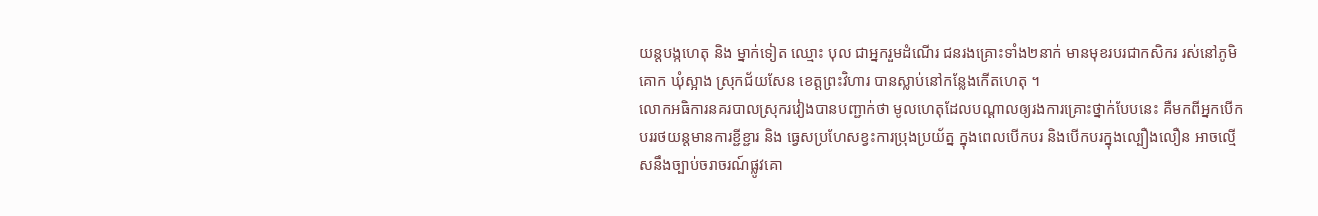យន្តបង្កហេតុ និង ម្នាក់ទៀត ឈ្មោះ បុល ជាអ្នករួមដំណើរ ជនរងគ្រោះទាំង២នាក់ មានមុខរបរជាកសិករ រស់នៅភូមិគោក ឃុំស្អាង ស្រុកជ័យសែន ខេត្តព្រះវិហារ បានស្លាប់នៅកន្លែងកើតហេតុ ។
លោកអធិការនគរបាលស្រុករវៀងបានបញ្ជាក់ថា មូលហេតុដែលបណ្ដាលឲ្យរងការគ្រោះថ្នាក់បែបនេះ គឺមកពីអ្នកបើកបររថយន្ដមានការខ្ជីខ្ជារ និង ធ្វេសប្រហែសខ្វះការប្រុងប្រយ័ត្ន ក្នុងពេលបើកបរ និងបើកបរក្នុងល្បឿងលឿន អាចល្មើសនឹងច្បាប់ចរាចរណ៍ផ្លូវគោ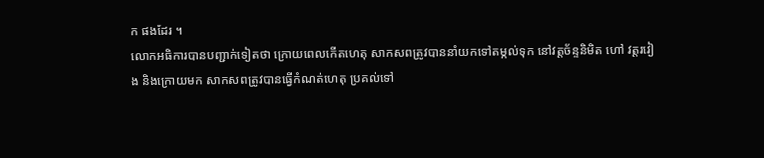ក ផងដែរ ។
លោកអធិការបានបញ្ជាក់ទៀតថា ក្រោយពេលកើតហេតុ សាកសពត្រូវបាននាំយកទៅតម្កល់ទុក នៅវត្តច័ន្ទនិមិត ហៅ វត្តរវៀង និងក្រោយមក សាកសពត្រូវបានធ្វើកំណត់ហេតុ ប្រគល់ទៅ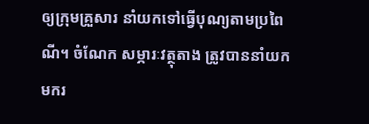ឲ្យក្រុមគ្រួសារ នាំយកទៅធ្វើបុណ្យតាមប្រពៃណី។ ចំណែក សម្ភារៈវត្ថុតាង ត្រូវបាននាំយកមករ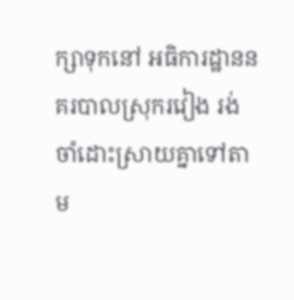ក្សាទុកនៅ អធិការដ្ឋាននគរបាលស្រុករវៀង រង់ចាំដោះស្រាយគ្នាទៅតាម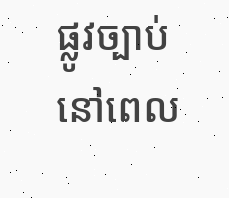ផ្លូវច្បាប់ នៅពេល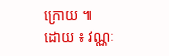ក្រោយ ៕
ដោយ ៖ វណ្ណៈ